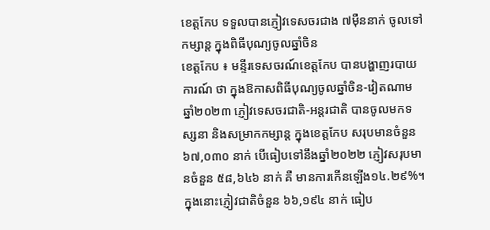ខេត្តកែប ទទួលបានភ្ញៀវទេសចរជាង ៧ម៉ឺននាក់ ចូលទៅកម្សាន្ត ក្នុងពិធីបុណ្យចូលឆ្នាំចិន
ខេត្តកែប ៖ មន្ទីរទេសចរណ៍ខេត្តកែប បានបង្ហាញរបាយការណ៍ ថា ក្នុងឱកាសពិធីបុណ្យចូលឆ្នាំចិន-វៀតណាម ឆ្នាំ២០២៣ ភ្ញៀវទេសចរជាតិ-អន្តរជាតិ បានចូលមកទស្សនា និងសម្រាកកម្សាន្ត ក្នុងខេត្តកែប សរុបមានចំនួន ៦៧,០៣០ នាក់ បេីធៀបទៅនឹងឆ្នាំ២០២២ ភ្ញៀវសរុបមានចំនួន ៥៨,៦៤៦ នាក់ គឺ មានការកេីនឡេីង១៤.២៩%។ ក្នុងនោះភ្ញៀវជាតិចំនួន ៦៦,១៩៤ នាក់ ធៀប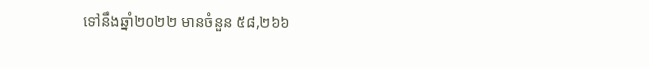ទៅនឹងឆ្នាំ២០២២ មានចំនួន ៥៨,២៦៦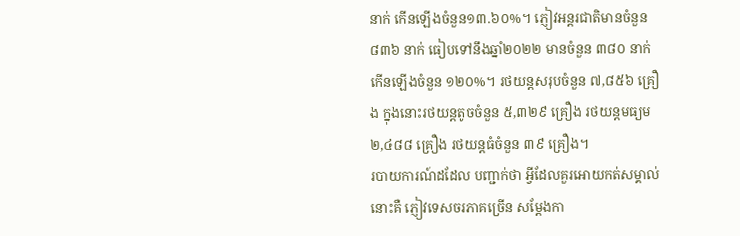នាក់ កេីនឡេីងចំនួន១៣.៦០%។ ភ្ញៀវអន្តរជាតិមានចំនួន ៨៣៦ នាក់ ធៀបទៅនឹងឆ្នាំ២០២២ មានចំនួន ៣៨០ នាក់ កេីនឡេីងចំនួន ១២០%។ រថយន្តសរុបចំនួន ៧,៨៥៦ គ្រឿង ក្នុងនោះរថយន្តតូចចំនួន ៥,៣២៩ គ្រឿង រថយន្តមធ្យម ២,៤៨៨ គ្រឿង រថយន្តធំចំនួន ៣៩ គ្រឿង។
របាយការណ៍ដដែល បញ្ជាក់ថា អ្វីដែលគួរអោយកត់សម្គាល់នោះគឺ ភ្ញៀវទេសចរភាគច្រេីន សម្ដែងកា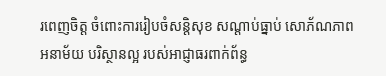រពេញចិត្ត ចំពោះការរៀបចំសន្តិសុខ សណ្ដាប់ធ្នាប់ សោភ័ណភាព អនាម័យ បរិស្ថានល្អ របស់អាជ្ញាធរពាក់ព័ន្ធ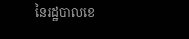នៃរដ្ឋបាលខេ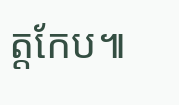ត្តកែប៕